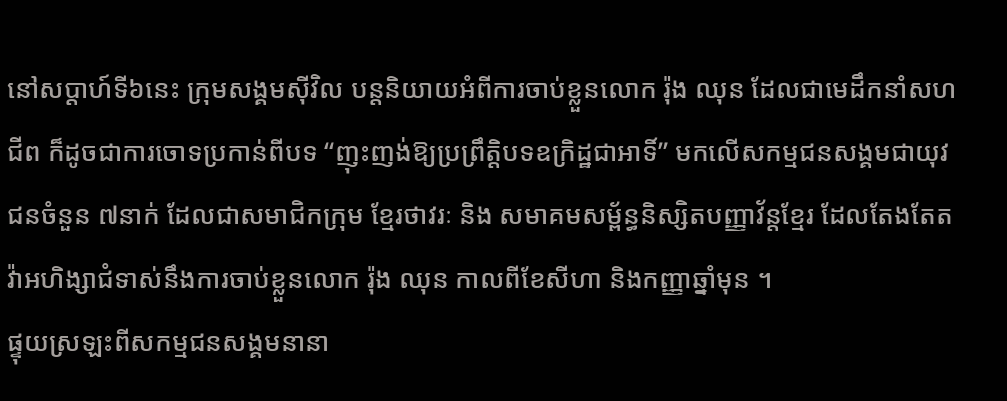នៅសប្តាហ៍ទី៦នេះ ក្រុមសង្គមស៊ីវិល បន្តនិយាយអំពីការចាប់ខ្លួនលោក រ៉ុង ឈុន ដែលជាមេដឹកនាំសហជីព ក៏ដូចជាការចោទប្រកាន់ពីបទ “ញុះញង់ឱ្យប្រព្រឹត្តិបទឧក្រិដ្ឋជាអាទិ៍” មកលើសកម្មជនសង្គមជាយុវជនចំនួន ៧នាក់ ដែលជាសមាជិកក្រុម ខ្មែរថាវរៈ និង សមាគមសម្ព័ន្ធនិស្សិតបញ្ញាវ័ន្តខ្មែរ ដែលតែងតែតវ៉ាអហិង្សាជំទាស់នឹងការចាប់ខ្លួនលោក រ៉ុង ឈុន កាលពីខែសីហា និងកញ្ញាឆ្នាំមុន ។
ផ្ទុយស្រឡះពីសកម្មជនសង្គមនានា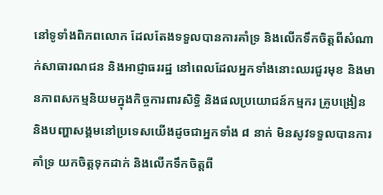នៅទូទាំងពិភពលោក ដែលតែងទទួលបានការគាំទ្រ និងលើកទឹកចិត្តពីសំណាក់សាធារណជន និងអាជ្ញាធររដ្ឋ នៅពេលដែលអ្នកទាំងនោះឈរជួរមុខ និងមានភាពសកម្មនិយមក្នុងកិច្ចការពារសិទិ្ធ និងផលប្រយោជន៍កម្មករ គ្រូបង្រៀន និងបញ្ហាសង្គមនៅប្រទេសយើងដូចជាអ្នកទាំង ៨ នាក់ មិនសូវទទួលបានការគាំទ្រ យកចិត្តទុកដាក់ និងលើកទឹកចិត្តពី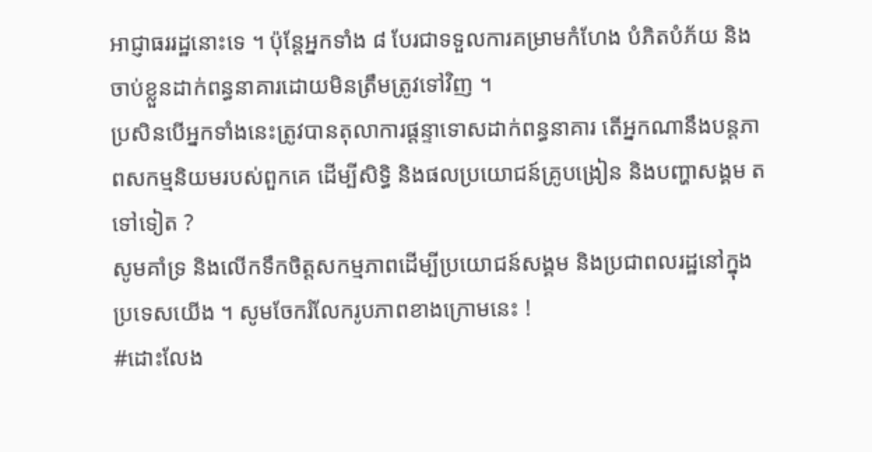អាជ្ញាធររដ្ឋនោះទេ ។ ប៉ុន្តែអ្នកទាំង ៨ បែរជាទទួលការគម្រាមកំហែង បំភិតបំភ័យ និងចាប់ខ្លួនដាក់ពន្ធនាគារដោយមិនត្រឹមត្រូវទៅវិញ ។
ប្រសិនបើអ្នកទាំងនេះត្រូវបានតុលាការផ្តន្ទាទោសដាក់ពន្ធនាគារ តើអ្នកណានឹងបន្តភាពសកម្មនិយមរបស់ពួកគេ ដើម្បីសិទិ្ធ និងផលប្រយោជន៍គ្រូបង្រៀន និងបញ្ហាសង្គម តទៅទៀត ?
សូមគាំទ្រ និងលើកទឹកចិត្តសកម្មភាពដើម្បីប្រយោជន៍សង្គម និងប្រជាពលរដ្ឋនៅក្នុងប្រទេសយើង ។ សូមចែករំលែករូបភាពខាងក្រោមនេះ !
#ដោះលែង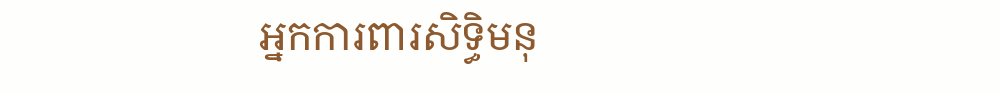អ្នកការពារសិទិ្ធមនុ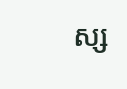ស្ស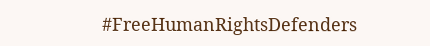#FreeHumanRightsDefenders